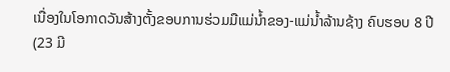ເນື່ອງໃນໂອກາດວັນສ້າງຕັ້ງຂອບການຮ່ວມມືແມ່ນໍ້າຂອງ-ແມ່ນ້ຳລ້ານຊ້າງ ຄົບຮອບ 8 ປີ
(23 ມີ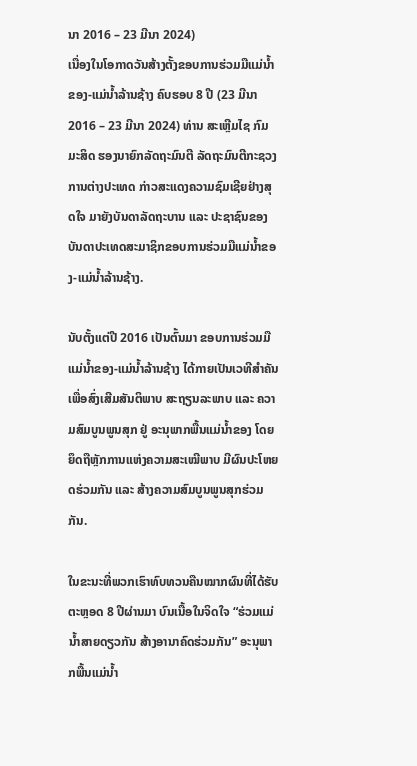ນາ 2016 – 23 ມີນາ 2024)
ເນື່ອງໃນໂອກາດວັນສ້າງຕັ້ງຂອບການຮ່ວມມືແມ່ນໍ້າຂອງ-ແມ່ນ້ຳລ້ານຊ້າງ ຄົບຮອບ 8 ປີ (23 ມີນາ 2016 – 23 ມີນາ 2024) ທ່ານ ສະເຫຼີມໄຊ ກົມມະສິດ ຮອງນາຍົກລັດຖະມົນຕີ ລັດຖະມົນຕີກະຊວງການຕ່າງປະເທດ ກ່າວສະແດງຄວາມຊົມເຊີຍຢ່າງສຸດໃຈ ມາຍັງບັນດາລັດຖະບານ ແລະ ປະຊາຊົນຂອງບັນດາປະເທດສະມາຊິກຂອບການຮ່ວມມືແມ່ນໍ້າຂອງ-ແມ່ນໍ້າລ້ານຊ້າງ.

ນັບຕັ້ງແຕ່ປີ 2016 ເປັນຕົ້ນມາ ຂອບການຮ່ວມມືແມ່ນໍ້າຂອງ-ແມ່ນໍ້າລ້ານຊ້າງ ໄດ້ກາຍເປັນເວທີສຳຄັນເພື່ອສົ່ງເສີມສັນຕິພາບ ສະຖຽນລະພາບ ແລະ ຄວາມສົມບູນພູນສຸກ ຢູ່ ອະນຸພາກພື້ນແມ່ນ້ຳຂອງ ໂດຍຍຶດຖືຫຼັກການແຫ່ງຄວາມສະເໝີພາບ ມີຜົນປະໂຫຍດຮ່ວມກັນ ແລະ ສ້າງຄວາມສົມບູນພູນສຸກຮ່ວມກັນ.

ໃນຂະນະທີ່ພວກເຮົາທົບທວນຄືນໝາກຜົນທີ່ໄດ້ຮັບຕະຫຼອດ 8 ປີຜ່ານມາ ບົນເນື້ອໃນຈິດໃຈ “ຮ່ວມແມ່ນ້ຳສາຍດຽວກັນ ສ້າງອານາຄົດຮ່ວມກັນ” ອະນຸພາກພື້ນແມ່ນ້ຳ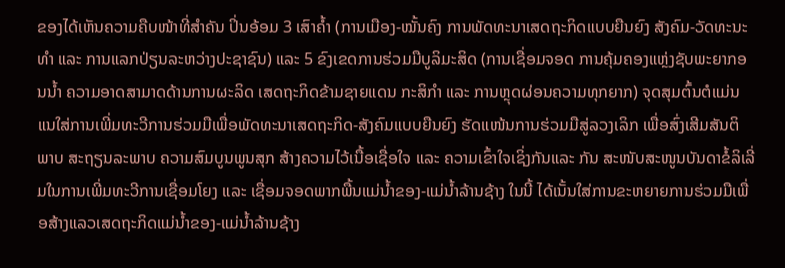ຂອງໄດ້ເຫັນຄວາມຄືບໜ້າທີ່ສຳຄັນ ປິ່ນອ້ອມ 3 ເສົາຄໍ້າ (ການເມືອງ-ໝັ້ນຄົງ ການພັດທະນາເສດຖະກິດແບບຍືນຍົງ ສັງຄົມ-ວັດທະນະທໍາ ແລະ ການແລກປ່ຽນລະຫວ່າງປະຊາຊົນ) ແລະ 5 ຂົງເຂດການຮ່ວມມືບູລິມະສິດ (ການເຊື່ອມຈອດ ການຄຸ້ມຄອງແຫຼ່ງຊັບພະຍາກອນນໍ້າ ຄວາມອາດສາມາດດ້ານການຜະລິດ ເສດຖະກິດຂ້າມຊາຍແດນ ກະສິກໍາ ແລະ ການຫຼຸດຜ່ອນຄວາມທຸກຍາກ) ຈຸດສຸມຕົ້ນຕໍແມ່ນແນໃສ່ການເພີ່ມທະວີການຮ່ວມມືເພື່ອພັດທະນາເສດຖະກິດ-ສັງຄົມແບບຍືນຍົງ ຮັດແໜ້ນການຮ່ວມມືສູ່ລວງເລິກ ເພື່ອສົ່ງເສີມສັນຕິພາບ ສະຖຽນລະພາບ ຄວາມສົມບູນພູນສຸກ ສ້າງຄວາມໄວ້ເນື້ອເຊື່ອໃຈ ແລະ ຄວາມເຂົ້າໃຈເຊິ່ງກັນແລະ ກັນ ສະໜັບສະໜູນບັນດາຂໍ້ລິເລີ່ມໃນການເພີ່ມທະວີການເຊື່ອມໂຍງ ແລະ ເຊື່ອມຈອດພາກພື້ນແມ່ນ້ຳຂອງ-ແມ່ນ້ຳລ້ານຊ້າງ ໃນນີ້ ໄດ້ເນັ້ນໃສ່ການຂະຫຍາຍການຮ່ວມມືເພື່ອສ້າງແລວເສດຖະກິດແມ່ນໍ້າຂອງ-ແມ່ນ້ຳລ້ານຊ້າງ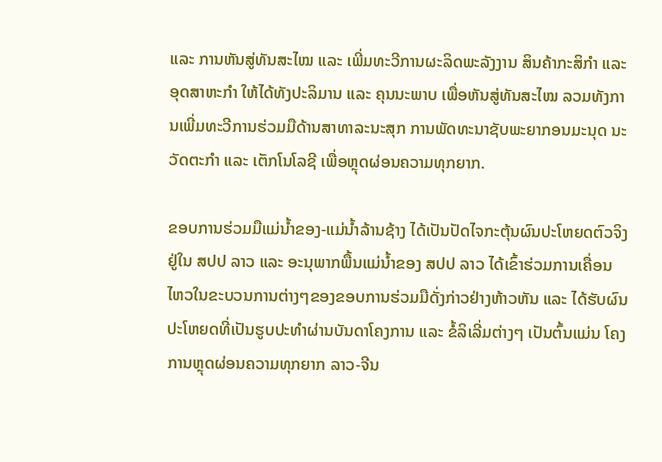ແລະ ການຫັນສູ່ທັນສະໄໝ ແລະ ເພີ່ມທະວີການຜະລິດພະລັງງານ ສິນຄ້າກະສິກຳ ແລະ ອຸດສາຫະກຳ ໃຫ້ໄດ້ທັງປະລິມານ ແລະ ຄຸນນະພາບ ເພື່ອຫັນສູ່ທັນສະໄໝ ລວມທັງການເພີ່ມທະວີການຮ່ວມມືດ້ານສາທາລະນະສຸກ ການພັດທະນາຊັບພະຍາກອນມະນຸດ ນະວັດຕະກໍາ ແລະ ເຕັກໂນໂລຊີ ເພື່ອຫຼຸດຜ່ອນຄວາມທຸກຍາກ.

ຂອບການຮ່ວມມືແມ່ນໍ້າຂອງ-ແມ່ນໍ້າລ້ານຊ້າງ ໄດ້ເປັນປັດໄຈກະຕຸ້ນຜົນປະໂຫຍດຕົວຈິງຢູ່ໃນ ສປປ ລາວ ແລະ ອະນຸພາກພື້ນແມ່ນໍ້າຂອງ ສປປ ລາວ ໄດ້ເຂົ້າຮ່ວມການເຄື່ອນໄຫວໃນຂະບວນການຕ່າງໆຂອງຂອບການຮ່ວມມືດັ່ງກ່າວຢ່າງຫ້າວຫັນ ແລະ ໄດ້ຮັບຜົນປະໂຫຍດທີ່ເປັນຮູບປະທໍາຜ່ານບັນດາໂຄງການ ແລະ ຂໍ້ລິເລີ່ມຕ່າງໆ ເປັນຕົ້ນແມ່ນ ໂຄງການຫຼຸດຜ່ອນຄວາມທຸກຍາກ ລາວ-ຈີນ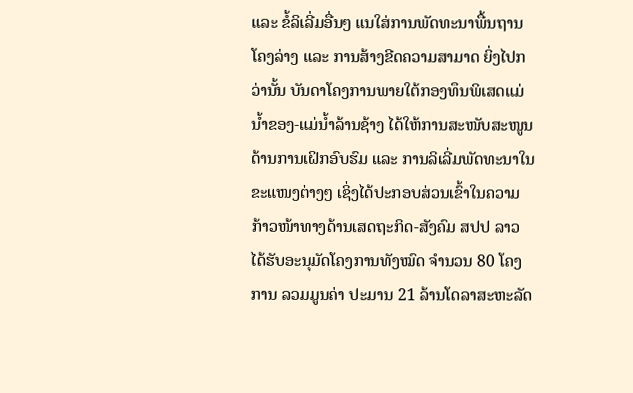ແລະ ຂໍ້ລິເລີ່ມອື່ນໆ ແນໃສ່ການພັດທະນາພື້ນຖານໂຄງລ່າງ ແລະ ການສ້າງຂີດຄວາມສາມາດ ຍິ່ງໄປກວ່ານັ້ນ ບັນດາໂຄງການພາຍໃຕ້ກອງທຶນພິເສດແມ່ນໍ້າຂອງ-ແມ່ນໍ້າລ້ານຊ້າງ ໄດ້ໃຫ້ການສະໜັບສະໜູນດ້ານການເຝິກອົບຮົມ ແລະ ການລິເລີ່ມພັດທະນາໃນຂະແໜງຕ່າງໆ ເຊິ່ງໄດ້ປະກອບສ່ວນເຂົ້າໃນຄວາມກ້າວໜ້າທາງດ້ານເສດຖະກິດ-ສັງຄົມ ສປປ ລາວ ໄດ້ຮັບອະນຸມັດໂຄງການທັງໝົດ ຈໍານວນ 80 ໂຄງການ ລວມມູນຄ່າ ປະມານ 21 ລ້ານໂດລາສະຫະລັດ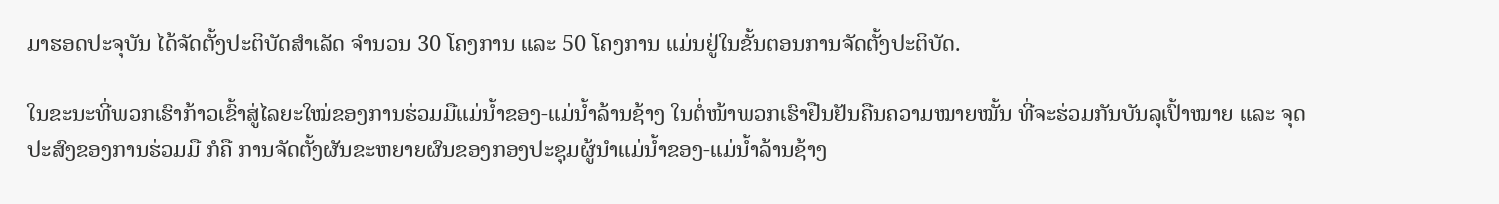ມາຮອດປະຈຸບັນ ໄດ້ຈັດຕັ້ງປະຕິບັດສຳເລັດ ຈໍານວນ 30 ໂຄງການ ແລະ 50 ໂຄງການ ແມ່ນຢູ່ໃນຂັ້ນຕອນການຈັດຕັ້ງປະຕິບັດ.

ໃນຂະນະທີ່ພວກເຮົາກ້າວເຂົ້າສູ່ໄລຍະໃໝ່ຂອງການຮ່ວມມືແມ່ນໍ້າຂອງ-ແມ່ນໍ້າລ້ານຊ້າງ ໃນຕໍ່ໜ້າພວກເຮົາຢືນຢັນຄືນຄວາມໝາຍໝັ້ນ ທີ່ຈະຮ່ວມກັນບັນລຸເປົ້າໝາຍ ແລະ ຈຸດປະສົງຂອງການຮ່ວມມື ກໍຄື ການຈັດຕັ້ງຜັນຂະຫຍາຍຜົນຂອງກອງປະຊຸມຜູ້ນຳແມ່ນໍ້າຂອງ-ແມ່ນໍ້າລ້ານຊ້າງ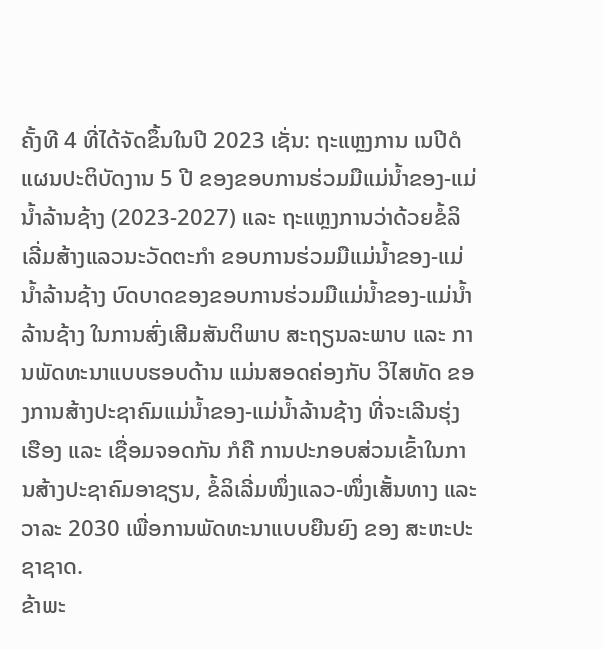ຄັ້ງທີ 4 ທີ່ໄດ້ຈັດຂຶ້ນໃນປີ 2023 ເຊັ່ນ: ຖະແຫຼງການ ເນປີດໍ ແຜນປະຕິບັດງານ 5 ປີ ຂອງຂອບການຮ່ວມມືແມ່ນ້ຳຂອງ-ແມ່ນ້ຳລ້ານຊ້າງ (2023-2027) ແລະ ຖະແຫຼງການວ່າດ້ວຍຂໍ້ລິເລີ່ມສ້າງແລວນະວັດຕະກໍາ ຂອບການຮ່ວມມືແມ່ນ້ຳຂອງ-ແມ່ນ້ຳລ້ານຊ້າງ ບົດບາດຂອງຂອບການຮ່ວມມືແມ່ນໍ້າຂອງ-ແມ່ນໍ້າລ້ານຊ້າງ ໃນການສົ່ງເສີມສັນຕິພາບ ສະຖຽນລະພາບ ແລະ ການພັດທະນາແບບຮອບດ້ານ ແມ່ນສອດຄ່ອງກັບ ວິໄສທັດ ຂອງການສ້າງປະຊາຄົມແມ່ນ້ຳຂອງ-ແມ່ນ້ຳລ້ານຊ້າງ ທີ່ຈະເລີນຮຸ່ງເຮືອງ ແລະ ເຊື່ອມຈອດກັນ ກໍຄື ການປະກອບສ່ວນເຂົ້າໃນການສ້າງປະຊາຄົມອາຊຽນ, ຂໍ້ລິເລີ່ມໜຶ່ງແລວ-ໜຶ່ງເສັ້ນທາງ ແລະ ວາລະ 2030 ເພື່ອການພັດທະນາແບບຍືນຍົງ ຂອງ ສະຫະປະຊາຊາດ.
ຂ້າພະ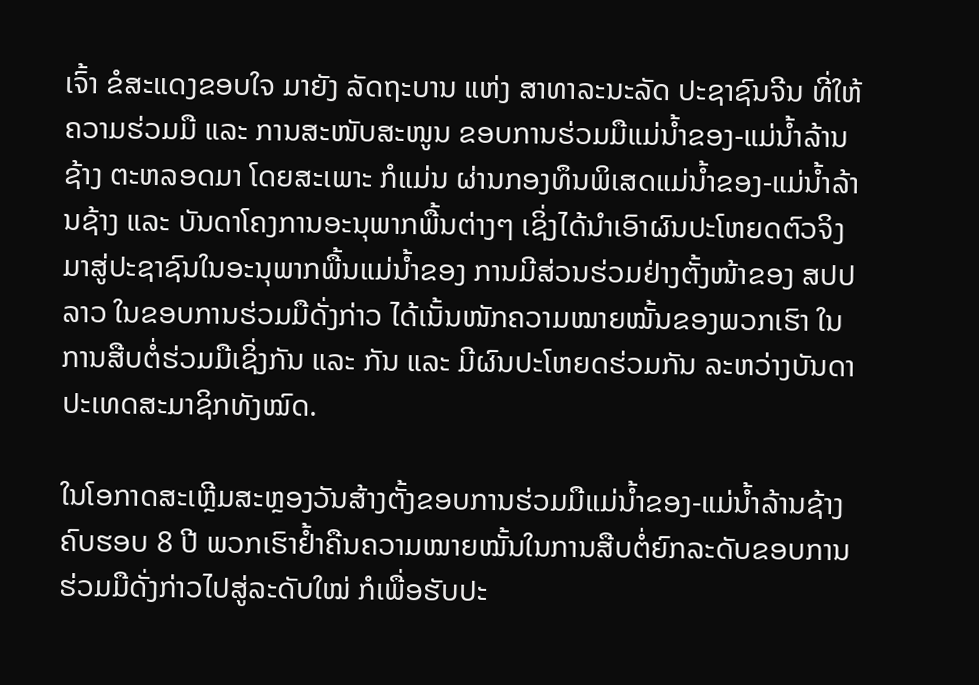ເຈົ້າ ຂໍສະແດງຂອບໃຈ ມາຍັງ ລັດຖະບານ ແຫ່ງ ສາທາລະນະລັດ ປະຊາຊົນຈີນ ທີ່ໃຫ້ຄວາມຮ່ວມມື ແລະ ການສະໜັບສະໜູນ ຂອບການຮ່ວມມືແມ່ນໍ້າຂອງ-ແມ່ນໍ້າລ້ານຊ້າງ ຕະຫລອດມາ ໂດຍສະເພາະ ກໍແມ່ນ ຜ່ານກອງທຶນພິເສດແມ່ນໍ້າຂອງ-ແມ່ນໍ້າລ້ານຊ້າງ ແລະ ບັນດາໂຄງການອະນຸພາກພື້ນຕ່າງໆ ເຊິ່ງໄດ້ນໍາເອົາຜົນປະໂຫຍດຕົວຈິງ ມາສູ່ປະຊາຊົນໃນອະນຸພາກພື້ນແມ່ນ້ຳຂອງ ການມີສ່ວນຮ່ວມຢ່າງຕັ້ງໜ້າຂອງ ສປປ ລາວ ໃນຂອບການຮ່ວມມືດັ່ງກ່າວ ໄດ້ເນັ້ນໜັກຄວາມໝາຍໝັ້ນຂອງພວກເຮົາ ໃນການສືບຕໍ່ຮ່ວມມືເຊິ່ງກັນ ແລະ ກັນ ແລະ ມີຜົນປະໂຫຍດຮ່ວມກັນ ລະຫວ່າງບັນດາປະເທດສະມາຊິກທັງໝົດ.

ໃນໂອກາດສະເຫຼີມສະຫຼອງວັນສ້າງຕັ້ງຂອບການຮ່ວມມືແມ່ນໍ້າຂອງ-ແມ່ນໍ້າລ້ານຊ້າງ ຄົບຮອບ 8 ປີ ພວກເຮົາຢໍ້າຄືນຄວາມໝາຍໝັ້ນໃນການສືບຕໍ່ຍົກລະດັບຂອບການຮ່ວມມືດັ່ງກ່າວໄປສູ່ລະດັບໃໝ່ ກໍເພື່ອຮັບປະ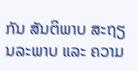ກັນ ສັນຕິພາບ ສະຖຽນລະພາບ ແລະ ຄວາມ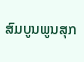ສົມບູນພູນສຸກ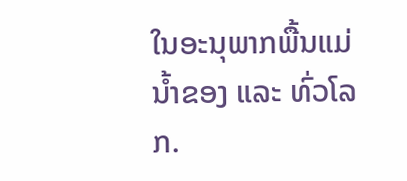ໃນອະນຸພາກພື້ນແມ່ນ້ຳຂອງ ແລະ ທົ່ວໂລກ.